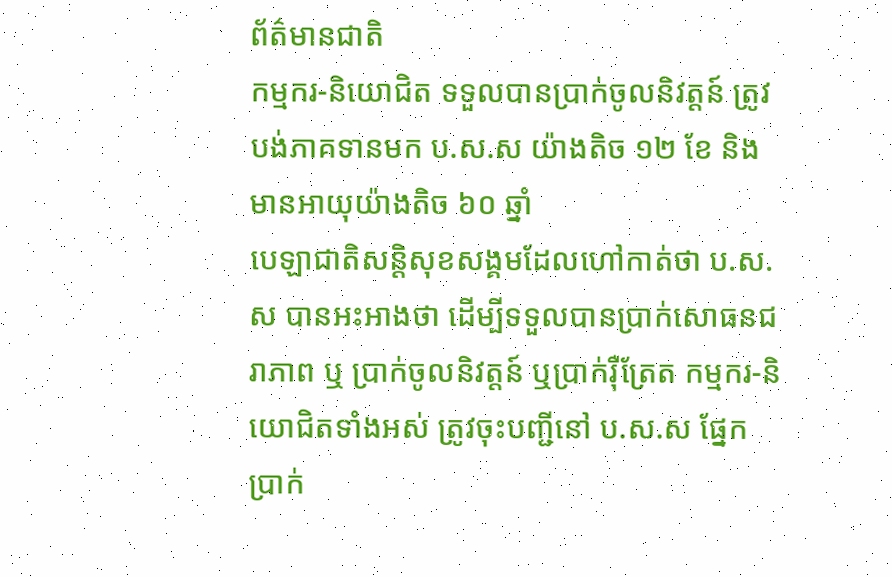ព័ត៌មានជាតិ
កម្មករ-និយោជិត ទទួលបានប្រាក់ចូលនិវត្តន៍ ត្រូវបង់ភាគទានមក ប.ស.ស យ៉ាងតិច ១២ ខែ និងមានអាយុយ៉ាងតិច ៦០ ឆ្នាំ
បេឡាជាតិសន្តិសុខសង្គមដែលហៅកាត់ថា ប.ស.ស បានអះអាងថា ដើម្បីទទួលបានប្រាក់សោធនជរាភាព ឬ ប្រាក់ចូលនិវត្តន៍ ឬប្រាក់រ៉ឺត្រែត កម្មករ-និយោជិតទាំងអស់ ត្រូវចុះបញ្ជីនៅ ប.ស.ស ផ្នែកប្រាក់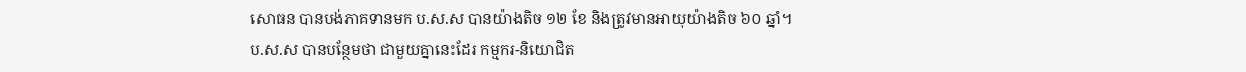សោធន បានបង់ភាគទានមក ប.ស.ស បានយ៉ាងតិច ១២ ខែ និងត្រូវមានអាយុយ៉ាងតិច ៦០ ឆ្នាំ។
ប.ស.ស បានបន្ថែមថា ជាមួយគ្នានេះដែរ កម្មករ-និយោជិត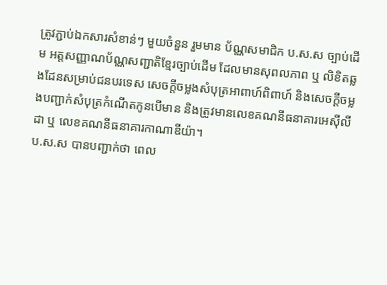ត្រូវភ្ជាប់ឯកសារសំខាន់ៗ មួយចំនួន រួមមាន ប័ណ្ណសមាជិក ប.ស.ស ច្បាប់ដើម អត្តសញ្ញាណប័ណ្ណសញ្ជាតិខ្មែរច្បាប់ដើម ដែលមានសុពលភាព ឬ លិខិតឆ្លងដែនសម្រាប់ជនបរទេស សេចក្តីចម្លងសំបុត្រអាពាហ៍ពិពាហ៍ និងសេចក្តីចម្លងបញ្ជាក់សំបុត្រកំណើតកូនបើមាន និងត្រូវមានលេខគណនីធនាគារអេស៊ីលីដា ឬ លេខគណនីធនាគារកាណាឌីយ៉ា។
ប.ស.ស បានបញ្ជាក់ថា ពេល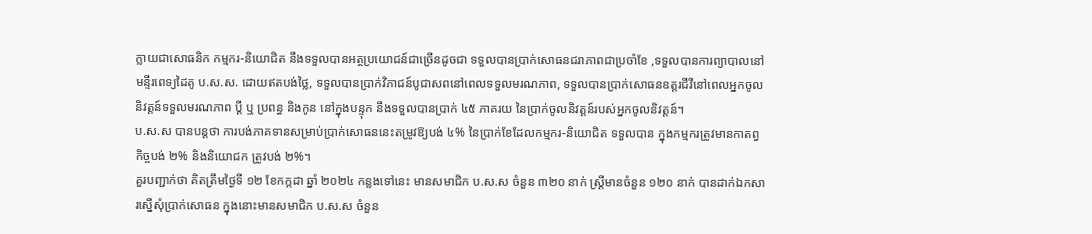ក្លាយជាសោធនិក កម្មករ-និយោជិត នឹងទទួលបានអត្ថប្រយោជន៍ជាច្រើនដូចជា ទទួលបានប្រាក់សោធនជរាភាពជាប្រចាំខែ ,ទទួលបានការព្យាបាលនៅមន្ទីរពេទ្យដៃគូ ប.ស.ស. ដោយឥតបង់ថ្លៃ, ទទួលបានប្រាក់វិភាជន៍បូជាសពនៅពេលទទួលមរណភាព, ទទួលបានប្រាក់សោធនឧត្ដរជីវីនៅពេលអ្នកចូលនិវត្តន៍ទទួលមរណភាព ប្ដី ឬ ប្រពន្ធ និងកូន នៅក្នុងបន្ទុក នឹងទទួលបានប្រាក់ ៤៥ ភាគរយ នៃប្រាក់ចូលនិវត្តន៍របស់អ្នកចូលនិវត្តន៍។
ប.ស.ស បានបន្តថា ការបង់ភាគទានសម្រាប់ប្រាក់សោធននេះតម្រូវឱ្យបង់ ៤% នៃប្រាក់ខែដែលកម្មករ-និយោជិត ទទួលបាន ក្នុងកម្មករត្រូវមានកាតព្វកិច្ចបង់ ២% និងនិយោជក ត្រូវបង់ ២%។
គួរបញ្ជាក់ថា គិតត្រឹមថ្ងៃទី ១២ ខែកក្កដា ឆ្នាំ ២០២៤ កន្លងទៅនេះ មានសមាជិក ប.ស.ស ចំនួន ៣២០ នាក់ ស្ត្រីមានចំនួន ១២០ នាក់ បានដាក់ឯកសារស្នើសុំប្រាក់សោធន ក្នុងនោះមានសមាជិក ប.ស.ស ចំនួន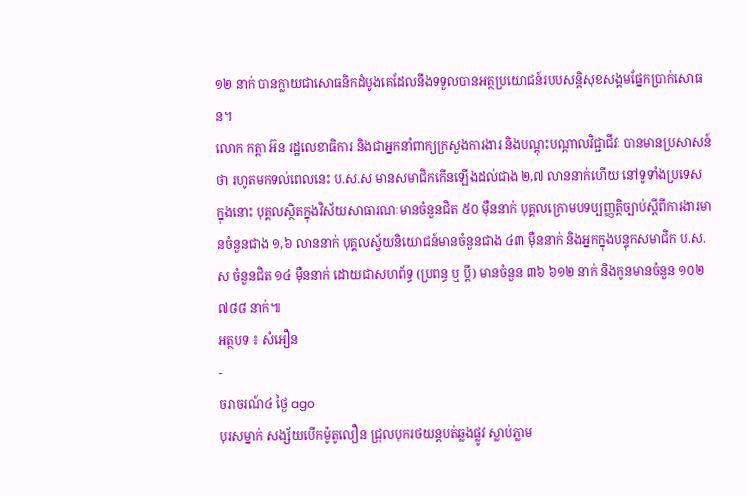១២ នាក់ បានក្លាយជាសោធនិកដំបូងគេដែលនឹងទទួលបានអត្ថប្រយោជន៍របបសន្តិសុខសង្គមផ្នែកប្រាក់សោធន។
លោក កត្តា អ៊ន រដ្ឋលេខាធិការ និងជាអ្នកនាំពាក្យក្រសួងការងារ និងបណ្ដុះបណ្ដាលវិជ្ជាជីវៈ បានមានប្រសាសន៍ថា រហូតមកទល់ពេលនេះ ប.ស.ស មានសមាជិកកើនឡើងដល់ជាង ២,៧ លាននាក់ហើយ នៅទូទាំងប្រទេស ក្នុងនោះ បុគ្គលស្ថិតក្នុងវិស័យសាធារណៈមានចំនួនជិត ៥០ ម៉ឺននាក់ បុគ្គលក្រោមបទប្បញ្ញត្តិច្បាប់ស្ដីពីការងារមានចំនួនជាង ១,៦ លាននាក់ បុគ្គលស្វ័យនិយោជន៍មានចំនួនជាង ៤៣ ម៉ឺននាក់ និងអ្នកក្នុងបន្ទុកសមាជិក ប.ស.ស ចំនួនជិត ១៤ ម៉ឺននាក់ ដោយជាសហព័ទ្ធ (ប្រពន្ធ ឬ ប្តី) មានចំនួន ៣៦ ៦១២ នាក់ និងកូនមានចំនួន ១០២ ៧៨៨ នាក់៕
អត្ថបទ ៖ សំអឿន
-
ចរាចរណ៍៤ ថ្ងៃ ago
បុរសម្នាក់ សង្ស័យបើកម៉ូតូលឿន ជ្រុលបុករថយន្តបត់ឆ្លងផ្លូវ ស្លាប់ភ្លាម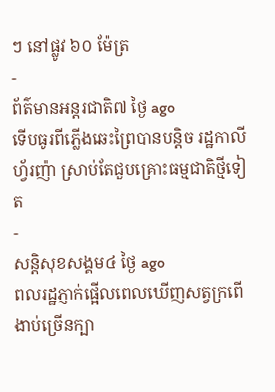ៗ នៅផ្លូវ ៦០ ម៉ែត្រ
-
ព័ត៌មានអន្ដរជាតិ៧ ថ្ងៃ ago
ទើបធូរពីភ្លើងឆេះព្រៃបានបន្តិច រដ្ឋកាលីហ្វ័រញ៉ា ស្រាប់តែជួបគ្រោះធម្មជាតិថ្មីទៀត
-
សន្តិសុខសង្គម៤ ថ្ងៃ ago
ពលរដ្ឋភ្ញាក់ផ្អើលពេលឃើញសត្វក្រពើងាប់ច្រើនក្បា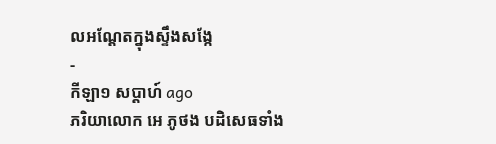លអណ្ដែតក្នុងស្ទឹងសង្កែ
-
កីឡា១ សប្តាហ៍ ago
ភរិយាលោក អេ ភូថង បដិសេធទាំង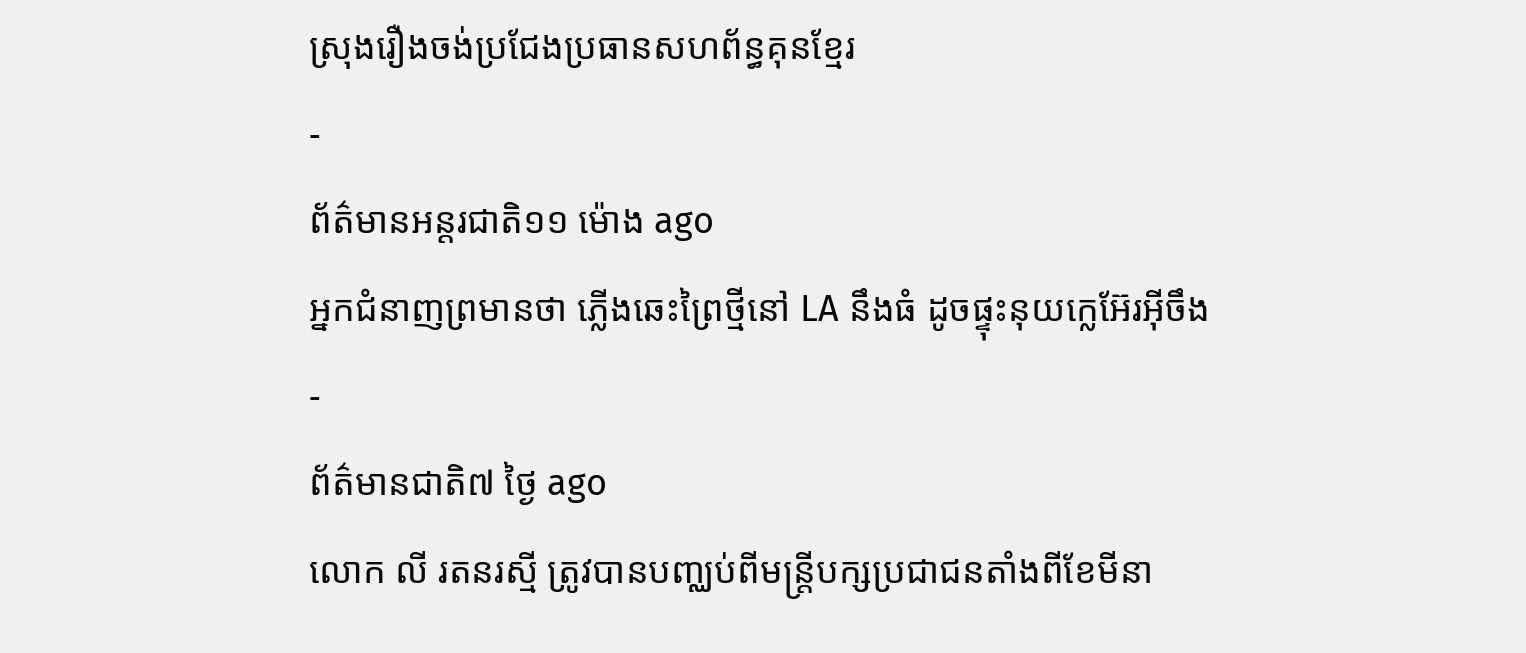ស្រុងរឿងចង់ប្រជែងប្រធានសហព័ន្ធគុនខ្មែរ
-
ព័ត៌មានអន្ដរជាតិ១១ ម៉ោង ago
អ្នកជំនាញព្រមានថា ភ្លើងឆេះព្រៃថ្មីនៅ LA នឹងធំ ដូចផ្ទុះនុយក្លេអ៊ែរអ៊ីចឹង
-
ព័ត៌មានជាតិ៧ ថ្ងៃ ago
លោក លី រតនរស្មី ត្រូវបានបញ្ឈប់ពីមន្ត្រីបក្សប្រជាជនតាំងពីខែមីនា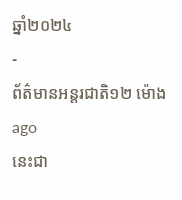ឆ្នាំ២០២៤
-
ព័ត៌មានអន្ដរជាតិ១២ ម៉ោង ago
នេះជា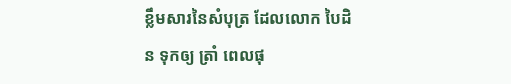ខ្លឹមសារនៃសំបុត្រ ដែលលោក បៃដិន ទុកឲ្យ ត្រាំ ពេលផុ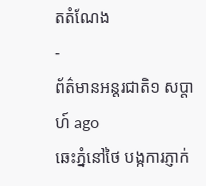តតំណែង
-
ព័ត៌មានអន្ដរជាតិ១ សប្តាហ៍ ago
ឆេះភ្នំនៅថៃ បង្កការភ្ញាក់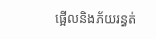ផ្អើលនិងភ័យរន្ធត់